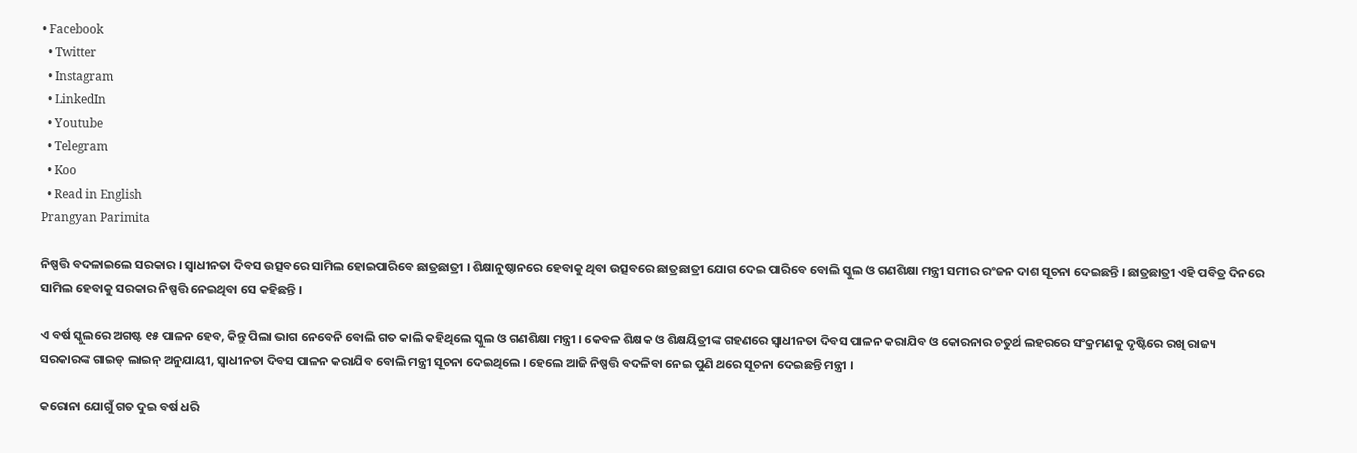• Facebook
  • Twitter
  • Instagram
  • LinkedIn
  • Youtube
  • Telegram
  • Koo
  • Read in English
Prangyan Parimita

ନିଷ୍ପତ୍ତି ବଦଳାଇଲେ ସରକାର । ସ୍ୱାଧୀନତା ଦିବସ ଉତ୍ସବରେ ସାମିଲ ହୋଇପାରିବେ ଛାତ୍ରଛାତ୍ରୀ । ଶିକ୍ଷାନୁଷ୍ଠାନରେ ହେବାକୁ ଥିବା ଉତ୍ସବରେ ଛାତ୍ରଛାତ୍ରୀ ଯୋଗ ଦେଇ ପାରିବେ ବୋଲି ସ୍କୁଲ ଓ ଗଣଶିକ୍ଷା ମନ୍ତ୍ରୀ ସମୀର ରଂଜନ ଦାଶ ସୂଚନା ଦେଇଛନ୍ତି । ଛାତ୍ରଛାତ୍ରୀ ଏହି ପବିତ୍ର ଦିନରେ ସାମିଲ ହେବାକୁ ସରକାର ନିଷ୍ପତ୍ତି ନେଇଥିବା ସେ କହିଛନ୍ତି ।

ଏ ବର୍ଷ ସ୍କୁଲରେ ଅଗଷ୍ଟ ୧୫ ପାଳନ ହେବ, କିନ୍ତୁ ପିଲା ଭାଗ ନେବେନି ବୋଲି ଗତ କାଲି କହିଥିଲେ ସ୍କୁଲ ଓ ଗଣଶିକ୍ଷା ମନ୍ତ୍ରୀ । କେବଳ ଶିକ୍ଷକ ଓ ଶିକ୍ଷୟିତ୍ରୀଙ୍କ ଗହଣରେ ସ୍ୱାଧୀନତା ଦିବସ ପାଳନ କରାଯିବ ଓ କୋରନାର ଚତୁର୍ଥ ଲହରରେ ସଂକ୍ରମଣକୁ ଦୃଷ୍ଟିରେ ରଖି ରାଜ୍ୟ ସରକାରଙ୍କ ଗାଇଡ୍ ଲାଇନ୍ ଅନୁଯାୟୀ, ସ୍ୱାଧୀନତା ଦିବସ ପାଳନ କରାଯିବ ବୋଲି ମନ୍ତ୍ରୀ ସୂଚନା ଦେଇଥିଲେ । ହେଲେ ଆଜି ନିଷ୍ପତ୍ତି ବଦଳିବା ନେଇ ପୁଣି ଥରେ ସୂଚନା ଦେଇଛନ୍ତି ମନ୍ତ୍ରୀ ।

କରୋନା ଯୋଗୁଁ ଗତ ଦୁଇ ବର୍ଷ ଧରି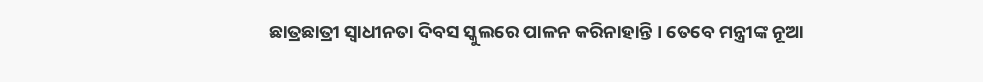ଛାତ୍ରଛାତ୍ରୀ ସ୍ୱାଧୀନତା ଦିବସ ସ୍କୁଲରେ ପାଳନ କରିନାହାନ୍ତି । ତେବେ ମନ୍ତ୍ରୀଙ୍କ ନୂଆ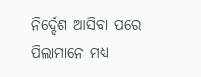ନିର୍ଦ୍ଦେଶ ଆସିବା ପରେ ପିଲାମାନେ ମଧ୍ୟ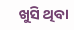ଖୁସି ଥିବା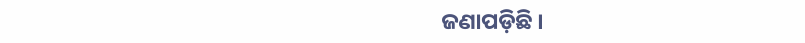ଜଣାପଡ଼ିଛି ।